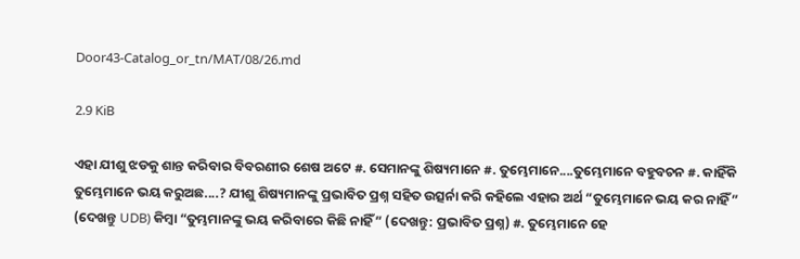Door43-Catalog_or_tn/MAT/08/26.md

2.9 KiB

ଏହା ଯୀଶୁ ଝଡକୁ ଶାନ୍ତ କରିବାର ବିବରଣୀର ଶେଷ ଅଟେ #. ସେମାନଙ୍କୁ ଶିଷ୍ୟମାନେ #. ତୁମ୍ଭେମାନେ....ତୁମ୍ଭେମାନେ ବହୁବଚନ #. କାହିଁକି ତୁମ୍ଭେମାନେ ଭୟ କରୁଅଛ....? ଯୀଶୁ ଶିଷ୍ୟମାନଙ୍କୁ ପ୍ରଭାବିତ ପ୍ରଶ୍ନ ସହିତ ଉତ୍ସର୍ନା କରି କହିଲେ ଏହାର ଅର୍ଥ “ତୁମ୍ଭେମାନେ ଭୟ କର ନାହିଁ” (ଦେଖନ୍ତୁ UDB) କିମ୍ବା “ତୁମ୍ଭମାନଙ୍କୁ ଭୟ କରିବାରେ କିଛି ନାହିଁ” (ଦେଖନ୍ତୁ: ପ୍ରଭାବିତ ପ୍ରଶ୍ନ) #. ତୁମ୍ଭେମାନେ ହେ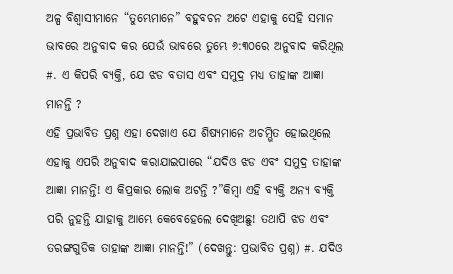ଅଳ୍ପ ବିଶ୍ଵାସୀମାନେ “ତୁମ୍ଭେମାନେ” ବହୁବଚନ ଅଟେ ଏହାକୁ ସେହି ସମାନ ଭାବରେ ଅନୁବାଦ କର ଯେଉଁ ଭାବରେ ତୁମ୍ଭେ ୬:୩୦ରେ ଅନୁବାଦ କରିଥିଲ #. ଏ କିପରି ବ୍ୟକ୍ତି, ଯେ ଝଡ ବତାସ ଏବଂ ସମୁଦ୍ର ମଧ୍ୟ ତାହାଙ୍କ ଆଜ୍ଞା ମାନନ୍ତି ?
ଏହି ପ୍ରଭାବିତ ପ୍ରଶ୍ନ ଏହା ଦେଖାଏ ଯେ ଶିଷ୍ୟମାନେ ଅଚମ୍ଭିତ ହୋଇଥିଲେ ଏହାକୁ ଏପରି ଅନୁବାଦ କରାଯାଇପାରେ “ଯଦିଓ ଝଡ ଏବଂ ସମୁଦ୍ର ତାହାଙ୍କ ଆଜ୍ଞା ମାନନ୍ତି! ଏ କିପ୍ରକାର ଲୋକ ଅଟନ୍ତି ?”କିମ୍ବା ଏହି ବ୍ୟକ୍ତି ଅନ୍ୟ ବ୍ୟକ୍ତି ପରି ନୁହନ୍ତି ଯାହାକୁ ଆମ୍ଭେ କେବେହେଲେ ଦେଖିଅଛୁ! ତଥାପି ଝଡ ଏବଂ ତରଙ୍ଗଗୁଡିକ ତାହାଙ୍କ ଆଜ୍ଞା ମାନନ୍ତି!” (ଦେଖନ୍ତୁ: ପ୍ରଭାବିତ ପ୍ରଶ୍ନ) #. ଯଦିଓ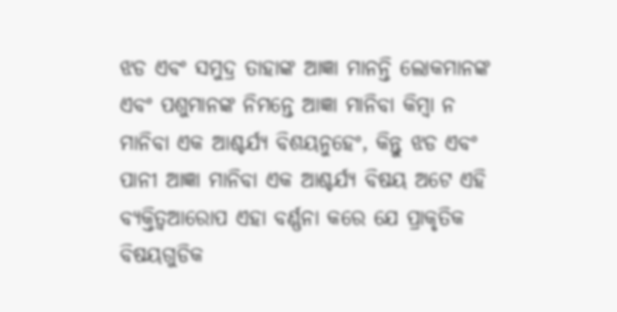ଝଡ ଏବଂ ସମୁଦ୍ର ତାହାଙ୍କ ଆଜ୍ଞା ମାନନ୍ତି ଲୋକମାନଙ୍କ ଏବଂ ପଶୁମାନଙ୍କ ନିମନ୍ତେ ଆଜ୍ଞା ମାନିବା କିମ୍ବା ନ ମାନିବା ଏକ ଆଶ୍ଚର୍ଯ୍ୟ ବିଶୟନୁହେଂ, କିନ୍ତୁ ଝଡ ଏବଂ ପାନୀ ଆଜ୍ଞା ମାନିବା ଏକ ଆଶ୍ଚର୍ଯ୍ୟ ବିଷୟ ଅଟେ ଏହି ବ୍ୟକ୍ତିତ୍ଵଆରୋପ ଏହା ବର୍ଣ୍ଣନା କରେ ଯେ ପ୍ରାକୃତିକ ବିଷୟଗୁଡିକ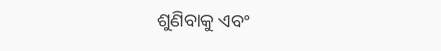ଶୁଣିବାକୁ ଏବଂ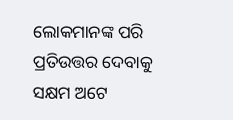ଲୋକମାନଙ୍କ ପରି ପ୍ରତିଉତ୍ତର ଦେବାକୁ ସକ୍ଷମ ଅଟେ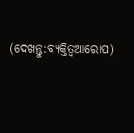(ଦେଖନ୍ତୁ:ବ୍ୟକ୍ତିତ୍ଵଆରୋପ)